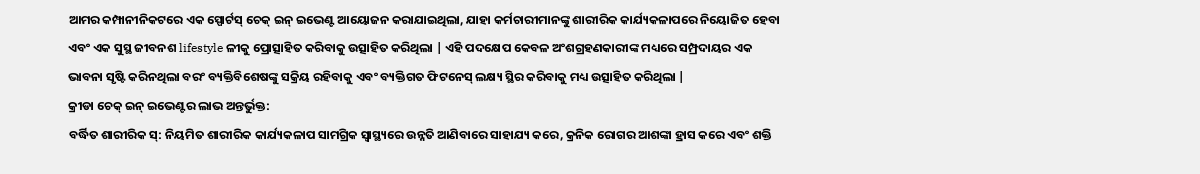ଆମର କମ୍ପାନୀନିକଟରେ ଏକ ସ୍ପୋର୍ଟସ୍ ଚେକ୍ ଇନ୍ ଇଭେଣ୍ଟ ଆୟୋଜନ କରାଯାଇଥିଲା, ଯାହା କର୍ମଚାରୀମାନଙ୍କୁ ଶାରୀରିକ କାର୍ଯ୍ୟକଳାପରେ ନିୟୋଜିତ ହେବା ଏବଂ ଏକ ସୁସ୍ଥ ଜୀବନଶ lifestyle ଳୀକୁ ପ୍ରୋତ୍ସାହିତ କରିବାକୁ ଉତ୍ସାହିତ କରିଥିଲା | ଏହି ପଦକ୍ଷେପ କେବଳ ଅଂଶଗ୍ରହଣକାରୀଙ୍କ ମଧ୍ୟରେ ସମ୍ପ୍ରଦାୟର ଏକ ଭାବନା ସୃଷ୍ଟି କରିନଥିଲା ବରଂ ବ୍ୟକ୍ତିବିଶେଷଙ୍କୁ ସକ୍ରିୟ ରହିବାକୁ ଏବଂ ବ୍ୟକ୍ତିଗତ ଫିଟନେସ୍ ଲକ୍ଷ୍ୟ ସ୍ଥିର କରିବାକୁ ମଧ୍ୟ ଉତ୍ସାହିତ କରିଥିଲା |
କ୍ରୀଡା ଚେକ୍ ଇନ୍ ଇଭେଣ୍ଟର ଲାଭ ଅନ୍ତର୍ଭୁକ୍ତ:
ବର୍ଦ୍ଧିତ ଶାରୀରିକ ସ୍: ନିୟମିତ ଶାରୀରିକ କାର୍ଯ୍ୟକଳାପ ସାମଗ୍ରିକ ସ୍ୱାସ୍ଥ୍ୟରେ ଉନ୍ନତି ଆଣିବାରେ ସାହାଯ୍ୟ କରେ, କ୍ରନିକ ରୋଗର ଆଶଙ୍କା ହ୍ରାସ କରେ ଏବଂ ଶକ୍ତି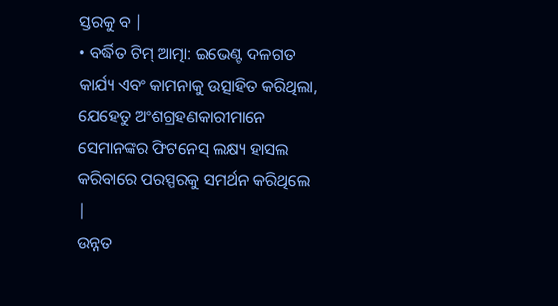ସ୍ତରକୁ ବ |
• ବର୍ଦ୍ଧିତ ଟିମ୍ ଆତ୍ମା: ଇଭେଣ୍ଟ ଦଳଗତ କାର୍ଯ୍ୟ ଏବଂ କାମନାକୁ ଉତ୍ସାହିତ କରିଥିଲା, ଯେହେତୁ ଅଂଶଗ୍ରହଣକାରୀମାନେ ସେମାନଙ୍କର ଫିଟନେସ୍ ଲକ୍ଷ୍ୟ ହାସଲ କରିବାରେ ପରସ୍ପରକୁ ସମର୍ଥନ କରିଥିଲେ |
ଉନ୍ନତ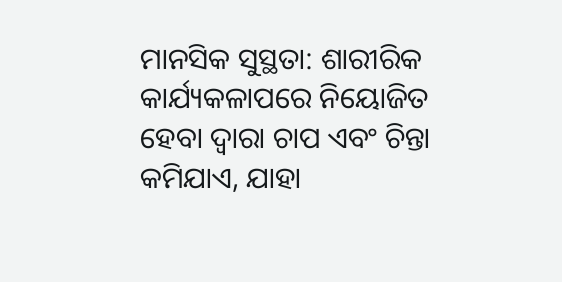ମାନସିକ ସୁସ୍ଥତା: ଶାରୀରିକ କାର୍ଯ୍ୟକଳାପରେ ନିୟୋଜିତ ହେବା ଦ୍ୱାରା ଚାପ ଏବଂ ଚିନ୍ତା କମିଯାଏ, ଯାହା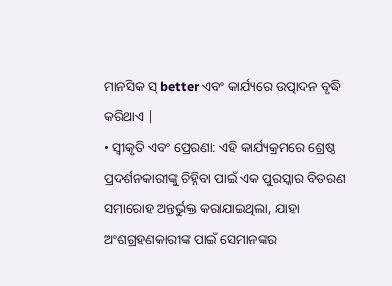ମାନସିକ ସ୍ better ଏବଂ କାର୍ଯ୍ୟରେ ଉତ୍ପାଦନ ବୃଦ୍ଧି କରିଥାଏ |
• ସ୍ୱୀକୃତି ଏବଂ ପ୍ରେରଣା: ଏହି କାର୍ଯ୍ୟକ୍ରମରେ ଶ୍ରେଷ୍ଠ ପ୍ରଦର୍ଶନକାରୀଙ୍କୁ ଚିହ୍ନିବା ପାଇଁ ଏକ ପୁରସ୍କାର ବିତରଣ ସମାରୋହ ଅନ୍ତର୍ଭୁକ୍ତ କରାଯାଇଥିଲା, ଯାହା ଅଂଶଗ୍ରହଣକାରୀଙ୍କ ପାଇଁ ସେମାନଙ୍କର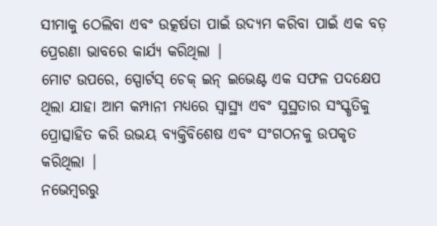ସୀମାକୁ ଠେଲିବା ଏବଂ ଉତ୍କର୍ଷତା ପାଇଁ ଉଦ୍ୟମ କରିବା ପାଇଁ ଏକ ବଡ଼ ପ୍ରେରଣା ଭାବରେ କାର୍ଯ୍ୟ କରିଥିଲା |
ମୋଟ ଉପରେ, ସ୍ପୋର୍ଟସ୍ ଚେକ୍ ଇନ୍ ଇଭେଣ୍ଟ ଏକ ସଫଳ ପଦକ୍ଷେପ ଥିଲା ଯାହା ଆମ କମ୍ପାନୀ ମଧ୍ୟରେ ସ୍ୱାସ୍ଥ୍ୟ ଏବଂ ସୁସ୍ଥତାର ସଂସ୍କୃତିକୁ ପ୍ରୋତ୍ସାହିତ କରି ଉଭୟ ବ୍ୟକ୍ତିବିଶେଷ ଏବଂ ସଂଗଠନକୁ ଉପକୃତ କରିଥିଲା |
ନଭେମ୍ବରରୁ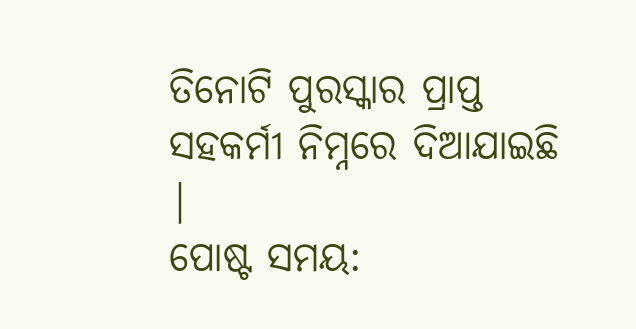ତିନୋଟି ପୁରସ୍କାର ପ୍ରାପ୍ତ ସହକର୍ମୀ ନିମ୍ନରେ ଦିଆଯାଇଛି |
ପୋଷ୍ଟ ସମୟ: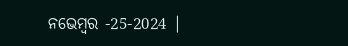ନଭେମ୍ବର -25-2024 |